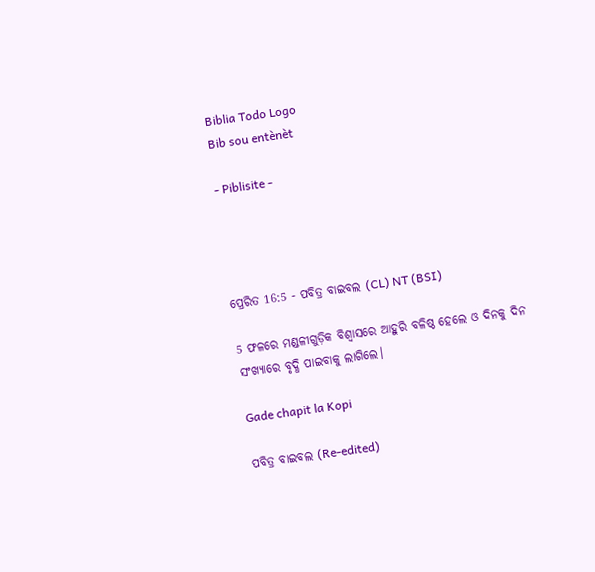Biblia Todo Logo
Bib sou entènèt

- Piblisite -




ପ୍ରେରିତ 16:5 - ପବିତ୍ର ବାଇବଲ (CL) NT (BSI)

5 ଫଳରେ ମଣ୍ଡଳୀଗୁଡ଼ିକ ବିଶ୍ୱାସରେ ଆହୁରି ବଳିଷ୍ଠ ହେଲେ ଓ ଦିନକୁ ଦିନ ସଂଖ୍ୟାରେ ବୃଦ୍ଧି ପାଇବାକୁ ଲାଗିଲେ।

Gade chapit la Kopi

ପବିତ୍ର ବାଇବଲ (Re-edited)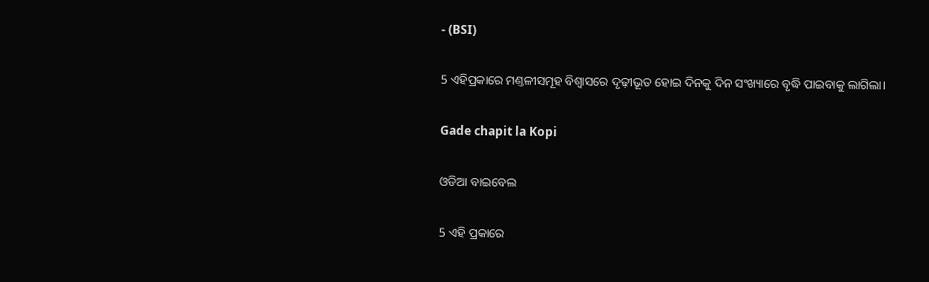- (BSI)

5 ଏହିପ୍ରକାରେ ମଣ୍ତଳୀସମୂହ ବିଶ୍ଵାସରେ ଦୃଢ଼ୀଭୂତ ହୋଇ ଦିନକୁ ଦିନ ସଂଖ୍ୟାରେ ବୃଦ୍ଧି ପାଇବାକୁ ଲାଗିଲା।

Gade chapit la Kopi

ଓଡିଆ ବାଇବେଲ

5 ଏହି ପ୍ରକାରେ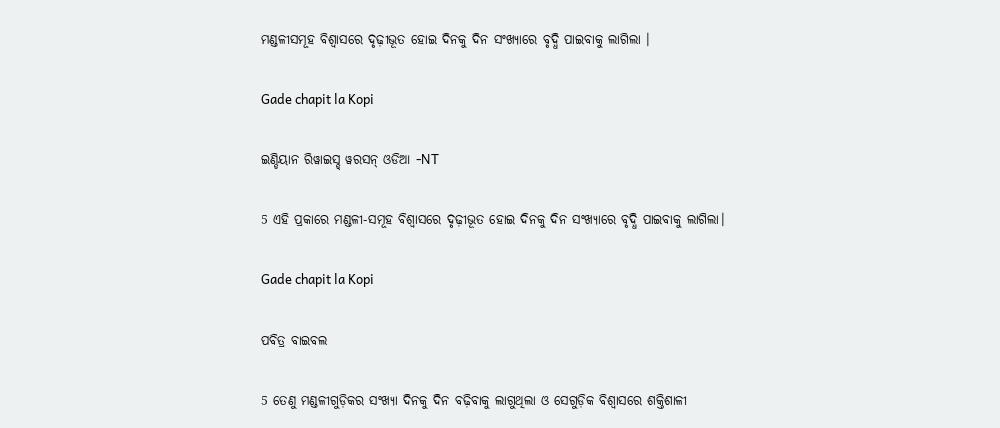ମଣ୍ଡଳୀସମୂହ ବିଶ୍ୱାସରେ ଦୃଢ଼ୀଭୂତ ହୋଇ ଦିନକୁ ଦିନ ସଂଖ୍ୟାରେ ବୃଦ୍ଧି ପାଇବାକୁ ଲାଗିଲା ।

Gade chapit la Kopi

ଇଣ୍ଡିୟାନ ରିୱାଇସ୍ଡ୍ ୱରସନ୍ ଓଡିଆ -NT

5 ଏହି ପ୍ରକାରେ ମଣ୍ଡଳୀ-ସମୂହ ବିଶ୍ୱାସରେ ଦୃଢ଼ୀଭୂତ ହୋଇ ଦିନକୁ ଦିନ ସଂଖ୍ୟାରେ ବୃଦ୍ଧି ପାଇବାକୁ ଲାଗିଲା।

Gade chapit la Kopi

ପବିତ୍ର ବାଇବଲ

5 ତେଣୁ ମଣ୍ଡଳୀଗୁଡ଼ିକର ସଂଖ୍ୟା ଦିନକୁ ଦିନ ବଢ଼ିବାକୁ ଲାଗୁଥିଲା ଓ ସେଗୁଡ଼ିକ ବିଶ୍ୱାସରେ ଶକ୍ତିଶାଳୀ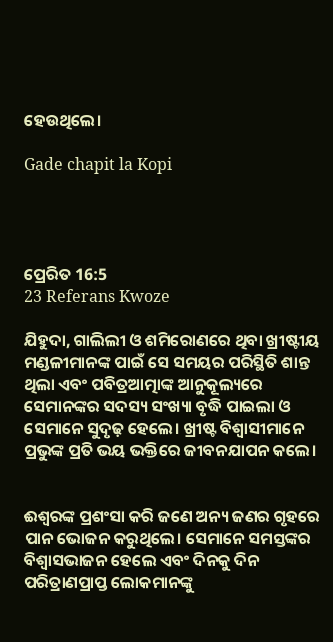ହେଉଥିଲେ।

Gade chapit la Kopi




ପ୍ରେରିତ 16:5
23 Referans Kwoze

ଯିହୁଦା, ଗାଲିଲୀ ଓ ଶମିରୋଣରେ ଥିବା ଖ୍ରୀଷ୍ଟୀୟ ମଣ୍ଡଳୀମାନଙ୍କ ପାଇଁ ସେ ସମୟର ପରିସ୍ଥିତି ଶାନ୍ତ ଥିଲା ଏବଂ ପବିତ୍ରଆତ୍ମାଙ୍କ ଆନୁକୂଲ୍ୟରେ ସେମାନଙ୍କର ସଦସ୍ୟ ସଂଖ୍ୟା ବୃଦ୍ଧି ପାଇଲା ଓ ସେମାନେ ସୁଦୃଢ଼ ହେଲେ। ଖ୍ରୀଷ୍ଟ ବିଶ୍ୱାସୀମାନେ ପ୍ରଭୁଙ୍କ ପ୍ରତି ଭୟ ଭକ୍ତିରେ ଜୀବନଯାପନ କଲେ।


ଈଶ୍ୱରଙ୍କ ପ୍ରଶଂସା କରି ଜଣେ ଅନ୍ୟ ଜଣର ଗୃହରେ ପାନ ଭୋଜନ କରୁଥିଲେ। ସେମାନେ ସମସ୍ତଙ୍କର ବିଶ୍ୱାସଭାଜନ ହେଲେ ଏବଂ ଦିନକୁ ଦିନ ପରିତ୍ରାଣପ୍ରାପ୍ତ ଲୋକମାନଙ୍କୁ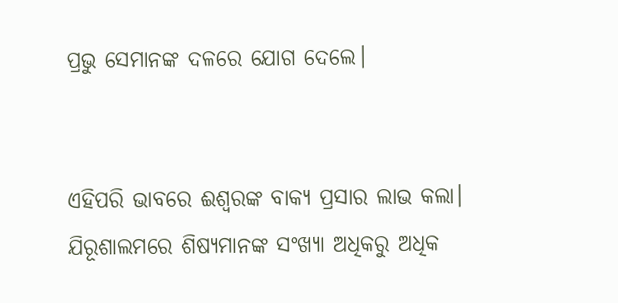ପ୍ରଭୁ ସେମାନଙ୍କ ଦଳରେ ଯୋଗ ଦେଲେ।


ଏହିପରି ଭାବରେ ଈଶ୍ୱରଙ୍କ ବାକ୍ୟ ପ୍ରସାର ଲାଭ କଲା। ଯିରୂଶାଲମରେ ଶିଷ୍ୟମାନଙ୍କ ସଂଖ୍ୟା ଅଧିକରୁ ଅଧିକ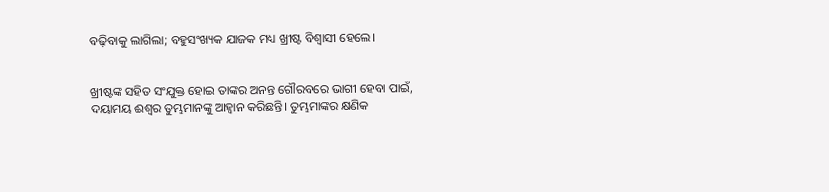ବଢ଼ିବାକୁ ଲାଗିଲା; ବହୁସଂଖ୍ୟକ ଯାଜକ ମଧ୍ୟ ଖ୍ରୀଷ୍ଟ ବିଶ୍ୱାସୀ ହେଲେ।


ଖ୍ରୀଷ୍ଟଙ୍କ ସହିତ ସଂଯୁକ୍ତ ହୋଇ ତାଙ୍କର ଅନନ୍ତ ଗୌରବରେ ଭାଗୀ ହେବା ପାଇଁ, ଦୟାମୟ ଈଶ୍ୱର ତୁମ୍ଭମାନଙ୍କୁ ଆହ୍ୱାନ କରିଛନ୍ତି। ତୁମ୍ଭମାଙ୍କର କ୍ଷଣିକ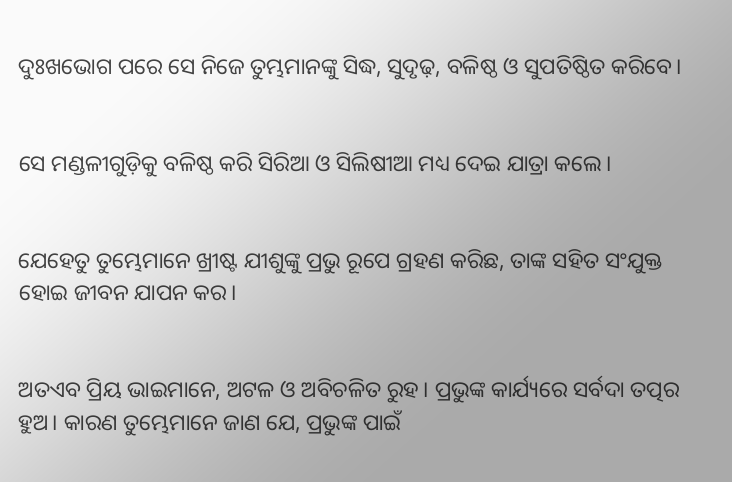ଦୁଃଖଭୋଗ ପରେ ସେ ନିଜେ ତୁମ୍ଭମାନଙ୍କୁ ସିଦ୍ଧ, ସୁଦୃଢ଼, ବଳିଷ୍ଠ ଓ ସୁପତିଷ୍ଠିତ କରିବେ।


ସେ ମଣ୍ଡଳୀଗୁଡ଼ିକୁ ବଳିଷ୍ଠ କରି ସିରିଆ ଓ ସିଲିଷୀଆ ମଧ୍ୟ ଦେଇ ଯାତ୍ରା କଲେ।


ଯେହେତୁ ତୁମ୍ଭେମାନେ ଖ୍ରୀଷ୍ଟ ଯୀଶୁଙ୍କୁ ପ୍ରଭୁ ରୂପେ ଗ୍ରହଣ କରିଛ, ତାଙ୍କ ସହିତ ସଂଯୁକ୍ତ ହୋଇ ଜୀବନ ଯାପନ କର।


ଅତଏବ ପ୍ରିୟ ଭାଇମାନେ, ଅଟଳ ଓ ଅବିଚଳିତ ରୁହ। ପ୍ରଭୁଙ୍କ କାର୍ଯ୍ୟରେ ସର୍ବଦା ତତ୍ପର ହୁଅ। କାରଣ ତୁମ୍ଭେମାନେ ଜାଣ ଯେ, ପ୍ରଭୁଙ୍କ ପାଇଁ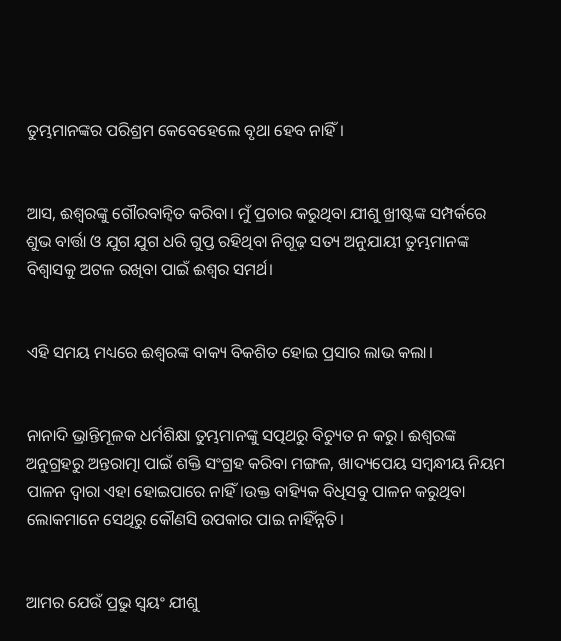ତୁମ୍ଭମାନଙ୍କର ପରିଶ୍ରମ କେବେହେଲେ ବୃଥା ହେବ ନାହିଁ।


ଆସ, ଈଶ୍ୱରଙ୍କୁ ଗୌରବାନ୍ୱିତ କରିବା। ମୁଁ ପ୍ରଚାର କରୁଥିବା ଯୀଶୁ ଖ୍ରୀଷ୍ଟଙ୍କ ସମ୍ପର୍କରେ ଶୁଭ ବାର୍ତ୍ତା ଓ ଯୁଗ ଯୁଗ ଧରି ଗୁପ୍ତ ରହିଥିବା ନିଗୂଢ଼ ସତ୍ୟ ଅନୁଯାୟୀ ତୁମ୍ଭମାନଙ୍କ ବିଶ୍ୱାସକୁ ଅଟଳ ରଖିବା ପାଇଁ ଈଶ୍ୱର ସମର୍ଥ।


ଏହି ସମୟ ମଧ୍ୟରେ ଈଶ୍ୱରଙ୍କ ବାକ୍ୟ ବିକଶିତ ହୋଇ ପ୍ରସାର ଲାଭ କଲା।


ନାନାଦି ଭ୍ରାନ୍ତିମୂଳକ ଧର୍ମଶିକ୍ଷା ତୁମ୍ଭମାନଙ୍କୁ ସତ୍ପଥରୁ ବିଚ୍ୟୁତ ନ କରୁ। ଈଶ୍ୱରଙ୍କ ଅନୁଗ୍ରହରୁ ଅନ୍ତରାତ୍ମା ପାଇଁ ଶକ୍ତି ସଂଗ୍ରହ କରିବା ମଙ୍ଗଳ, ଖାଦ୍ୟପେୟ ସମ୍ବନ୍ଧୀୟ ନିୟମ ପାଳନ ଦ୍ୱାରା ଏହା ହୋଇପାରେ ନାହିଁ।ଉକ୍ତ ବାହ୍ୟିକ ବିଧିସବୁ ପାଳନ କରୁଥିବା ଲୋକମାନେ ସେଥିରୁ କୌଣସି ଉପକାର ପାଇ ନାହିଁନ୍ନତି।


ଆମର ଯେଉଁ ପ୍ରଭୁ ସ୍ୱୟଂ ଯୀଶୁ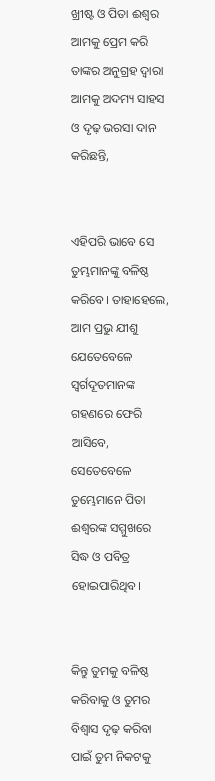ଖ୍ରୀଷ୍ଟ ଓ ପିତା ଈଶ୍ୱର ଆମକୁ ପ୍ରେମ କରି ତାଙ୍କର ଅନୁଗ୍ରହ ଦ୍ୱାରା ଆମକୁ ଅଦମ୍ୟ ସାହସ ଓ ଦୃଢ଼ ଭରସା ଦାନ କରିଛନ୍ତି,


ଏହିପରି ଭାବେ ସେ ତୁମ୍ଭମାନଙ୍କୁ ବଳିଷ୍ଠ କରିବେ। ତାହାହେଲେ, ଆମ ପ୍ରଭୁ ଯୀଶୁ ଯେତେବେଳେ ସ୍ୱର୍ଗଦୂତମାନଙ୍କ ଗହଣରେ ଫେରି ଆସିବେ, ସେତେବେଳେ ତୁମ୍ଭେମାନେ ପିତା ଈଶ୍ୱରଙ୍କ ସମ୍ମୁଖରେ ସିଦ୍ଧ ଓ ପବିତ୍ର ହୋଇପାରିଥିବ।


କିନ୍ତୁ ତୁମକୁ ବଳିଷ୍ଠ କରିବାକୁ ଓ ତୁମର ବିଶ୍ୱାସ ଦୃଢ଼ କରିବା ପାଇଁ ତୁମ ନିକଟକୁ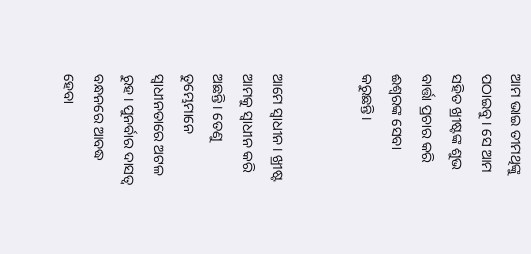ଆମ ଭାଇ ତୀମଥିଙ୍କୁ ପଠାଇବୁ। ସେ ଆମ ସହିତ ଖ୍ରୀଷ୍ଟଙ୍କ ଶୁଭ ବାର୍ତ୍ତା ପ୍ରଚାର କରି ଈଶ୍ୱରଙ୍କ ସେବା କରୁଛନ୍ତି।


ଆମେ ସ୍ୱାଧୀନ। ଖ୍ରୀଷ୍ଟ ଆମକୁ ସ୍ୱାଧୀନ କରି ଅଛନ୍ତି। ତେଣୁ ତୁମ୍ଭେମାନେ ସ୍ୱାଧୀନତାରେ ଅଟଳ ରୁହ। ପୁନର୍ବାର ଦାସତ୍ୱ ବନ୍ଧନରେ ଆବଦ୍ଧ ହେବା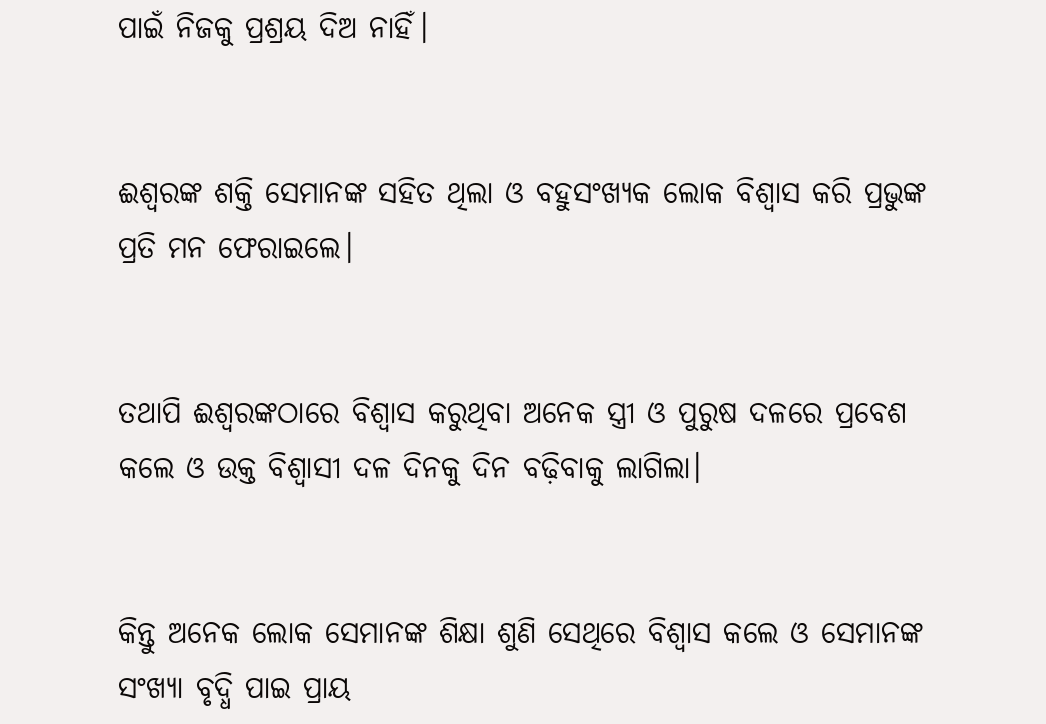ପାଇଁ ନିଜକୁ ପ୍ରଶ୍ରୟ ଦିଅ ନାହିଁ।


ଈଶ୍ୱରଙ୍କ ଶକ୍ତି ସେମାନଙ୍କ ସହିତ ଥିଲା ଓ ବହୁସଂଖ୍ୟକ ଲୋକ ବିଶ୍ୱାସ କରି ପ୍ରଭୁଙ୍କ ପ୍ରତି ମନ ଫେରାଇଲେ।


ତଥାପି ଈଶ୍ୱରଙ୍କଠାରେ ବିଶ୍ୱାସ କରୁଥିବା ଅନେକ ସ୍ତ୍ରୀ ଓ ପୁରୁଷ ଦଳରେ ପ୍ରବେଶ କଲେ ଓ ଉକ୍ତ ବିଶ୍ୱାସୀ ଦଳ ଦିନକୁ ଦିନ ବଢ଼ିବାକୁ ଲାଗିଲା।


କିନ୍ତୁ ଅନେକ ଲୋକ ସେମାନଙ୍କ ଶିକ୍ଷା ଶୁଣି ସେଥିରେ ବିଶ୍ୱାସ କଲେ ଓ ସେମାନଙ୍କ ସଂଖ୍ୟା ବୃଦ୍ଧି ପାଇ ପ୍ରାୟ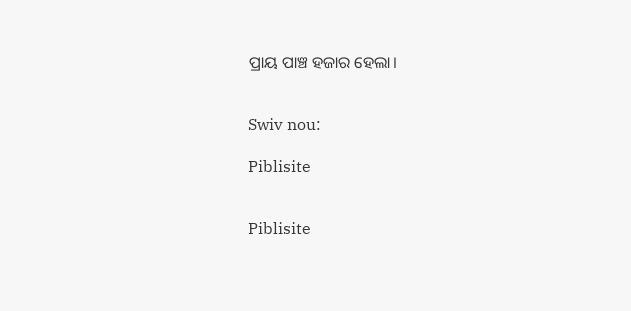ପ୍ରାୟ ପାଞ୍ଚ ହଜାର ହେଲା।


Swiv nou:

Piblisite


Piblisite